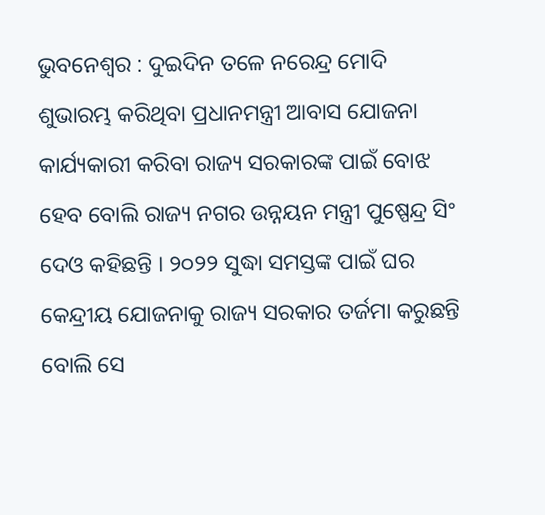ଭୁବନେଶ୍ୱର : ଦୁଇଦିନ ତଳେ ନରେନ୍ଦ୍ର ମୋଦି ଶୁଭାରମ୍ଭ କରିଥିବା ପ୍ରଧାନମନ୍ତ୍ରୀ ଆବାସ ଯୋଜନା କାର୍ଯ୍ୟକାରୀ କରିବା ରାଜ୍ୟ ସରକାରଙ୍କ ପାଇଁ ବୋଝ ହେବ ବୋଲି ରାଜ୍ୟ ନଗର ଉନ୍ନୟନ ମନ୍ତ୍ରୀ ପୁଷ୍ପେନ୍ଦ୍ର ସିଂ ଦେଓ କହିଛନ୍ତି । ୨୦୨୨ ସୁଦ୍ଧା ସମସ୍ତଙ୍କ ପାଇଁ ଘର କେନ୍ଦ୍ରୀୟ ଯୋଜନାକୁ ରାଜ୍ୟ ସରକାର ତର୍ଜମା କରୁଛନ୍ତି ବୋଲି ସେ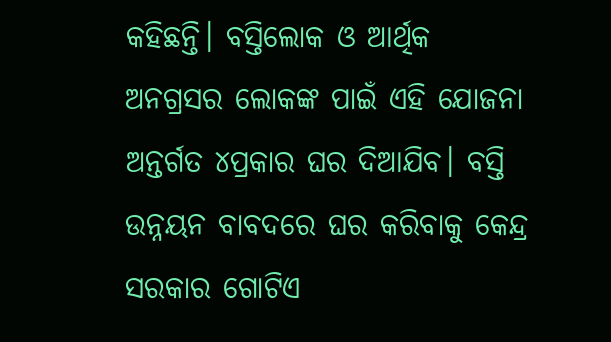କହିଛନ୍ତି। ବସ୍ତିଲୋକ ଓ ଆର୍ଥିକ ଅନଗ୍ରସର ଲୋକଙ୍କ ପାଇଁ ଏହି ଯୋଜନା ଅନ୍ତର୍ଗତ ୪ପ୍ରକାର ଘର ଦିଆଯିବ। ବସ୍ତି ଉନ୍ନୟନ ବାବଦରେ ଘର କରିବାକୁ କେନ୍ଦ୍ର ସରକାର ଗୋଟିଏ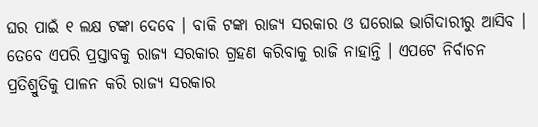ଘର ପାଇଁ ୧ ଲକ୍ଷ ଟଙ୍କା ଦେବେ । ବାକି ଟଙ୍କା ରାଜ୍ୟ ସରକାର ଓ ଘରୋଇ ଭାଗିଦାରୀରୁ ଆସିବ । ତେବେ ଏପରି ପ୍ରସ୍ତାବକୁ ରାଜ୍ୟ ସରକାର ଗ୍ରହଣ କରିବାକୁ ରାଜି ନାହାନ୍ତି । ଏପଟେ ନିର୍ବାଚନ ପ୍ରତିଶ୍ରୁତିକୁ ପାଳନ କରି ରାଜ୍ୟ ସରକାର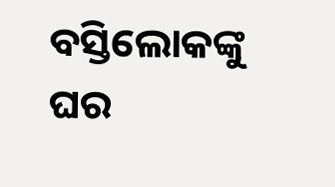ବସ୍ତିଲୋକଙ୍କୁ ଘର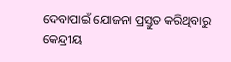ଦେବାପାଇଁ ଯୋଜନା ପ୍ରସ୍ତୁତ କରିଥିବାରୁ କେନ୍ଦ୍ରୀୟ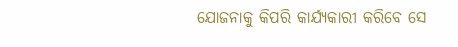ଯୋଜନାକୁ କିପରି କାର୍ଯ୍ୟକାରୀ କରିବେ ସେ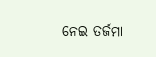ନେଇ ତର୍ଜମା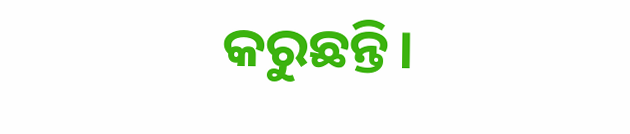କରୁଛନ୍ତି।